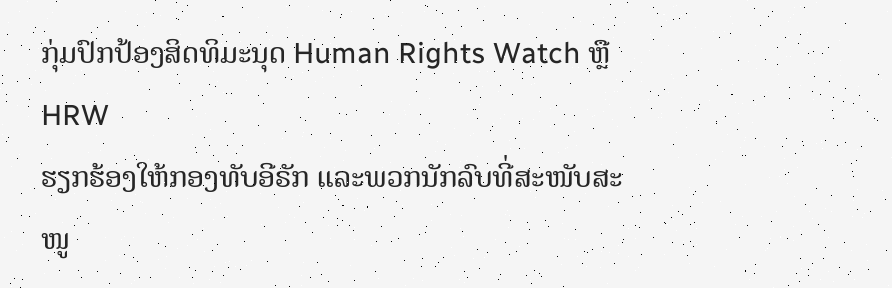ກຸ່ມປົກປ້ອງສິດທິມະນຸດ Human Rights Watch ຫຼື HRW
ຮຽກຮ້ອງໃຫ້ກອງທັບອີຣັກ ແລະພວກນັກລົບທີ່ສະໜັບສະໜູ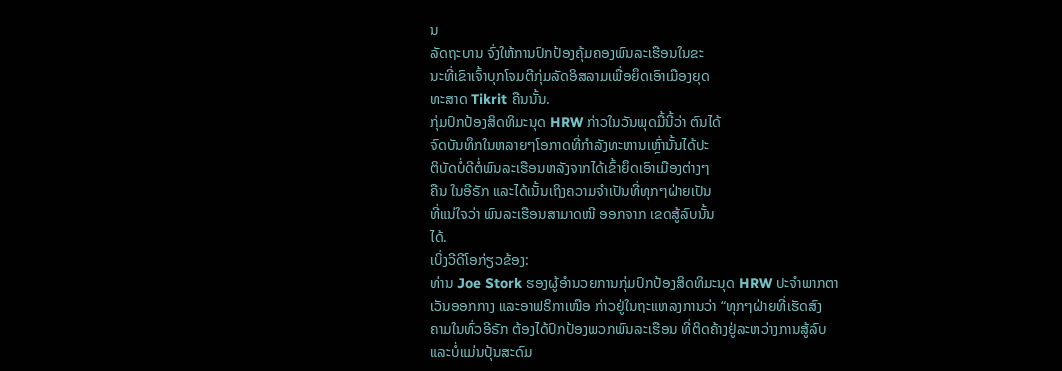ນ
ລັດຖະບານ ຈົ່ງໃຫ້ການປົກປ້ອງຄຸ້ມຄອງພົນລະເຮືອນໃນຂະ
ນະທີ່ເຂົາເຈົ້າບຸກໂຈມຕີກຸ່ມລັດອິສລາມເພື່ອຍຶດເອົາເມືອງຍຸດ
ທະສາດ Tikrit ຄືນນັ້ນ.
ກຸ່ມປົກປ້ອງສິດທິມະນຸດ HRW ກ່າວໃນວັນພຸດມື້ນີ້ວ່າ ຕົນໄດ້
ຈົດບັນທຶກໃນຫລາຍໆໂອກາດທີ່ກຳລັງທະຫານເຫຼົ່ານັ້ນໄດ້ປະ
ຕິບັດບໍ່ດີຕໍ່ພົນລະເຮືອນຫລັງຈາກໄດ້ເຂົ້າຍຶດເອົາເມືອງຕ່າງໆ
ຄືນ ໃນອີຣັກ ແລະໄດ້ເນັ້ນເຖິງຄວາມຈຳເປັນທີ່ທຸກໆຝ່າຍເປັນ
ທີ່ແນ່ໃຈວ່າ ພົນລະເຮືອນສາມາດໜີ ອອກຈາກ ເຂດສູ້ລົບນັ້ນ
ໄດ້.
ເບິ່ງວີດີໂອກ່ຽວຂ້ອງ:
ທ່ານ Joe Stork ຮອງຜູ້ອຳນວຍການກຸ່ມປົກປ້ອງສິດທິມະນຸດ HRW ປະຈຳພາກຕາ
ເວັນອອກກາງ ແລະອາຟຣິກາເໜືອ ກ່າວຢູ່ໃນຖະແຫລງການວ່າ “ທຸກໆຝ່າຍທີ່ເຮັດສົງ
ຄາມໃນທົ່ວອີຣັກ ຕ້ອງໄດ້ປົກປ້ອງພວກພົນລະເຮືອນ ທີ່ຕິດຄ້າງຢູ່ລະຫວ່າງການສູ້ລົບ
ແລະບໍ່ແມ່ນປຸ້ນສະດົມ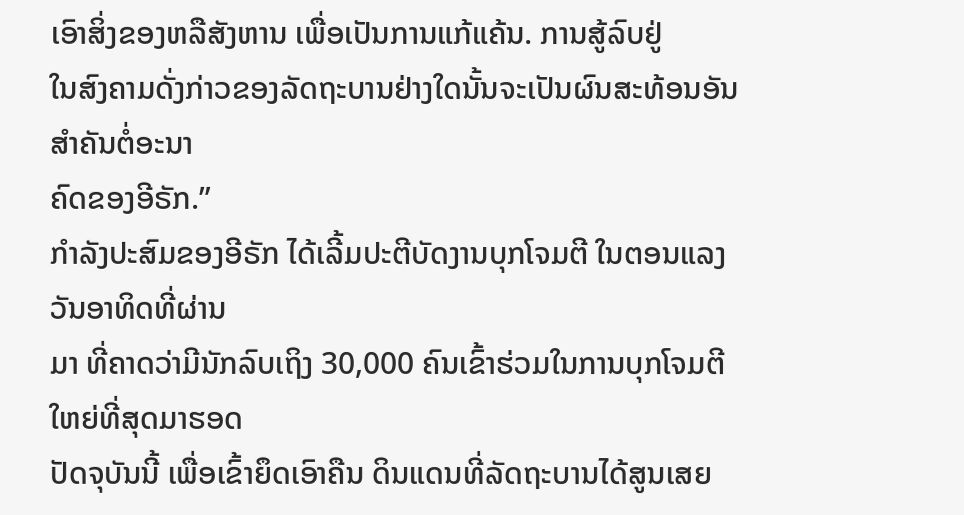ເອົາສິ່ງຂອງຫລືສັງຫານ ເພື່ອເປັນການແກ້ແຄ້ນ. ການສູ້ລົບຢູ່
ໃນສົງຄາມດັ່ງກ່າວຂອງລັດຖະບານຢ່າງໃດນັ້ນຈະເປັນຜົນສະທ້ອນອັນສຳຄັນຕໍ່ອະນາ
ຄົດຂອງອີຣັກ.”
ກຳລັງປະສົມຂອງອີຣັກ ໄດ້ເລີ້ມປະຕີບັດງານບຸກໂຈມຕີ ໃນຕອນແລງວັນອາທິດທີ່ຜ່ານ
ມາ ທີ່ຄາດວ່າມີນັກລົບເຖິງ 30,000 ຄົນເຂົ້າຮ່ວມໃນການບຸກໂຈມຕີໃຫຍ່ທີ່ສຸດມາຮອດ
ປັດຈຸບັນນີ້ ເພື່ອເຂົ້າຍຶດເອົາຄືນ ດິນແດນທີ່ລັດຖະບານໄດ້ສູນເສຍ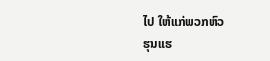ໄປ ໃຫ້ແກ່ພວກຫົວ
ຮຸນແຮ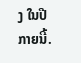ງ ໃນປີກາຍນີ້.